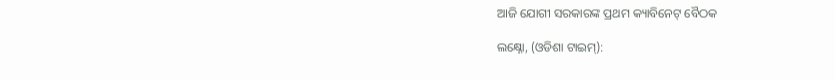ଆଜି ଯୋଗୀ ସରକାରଙ୍କ ପ୍ରଥମ କ୍ୟାବିନେଟ୍ ବୈଠକ

ଲକ୍ଷ୍ନୋ, (ଓଡିଶା ଟାଇମ୍):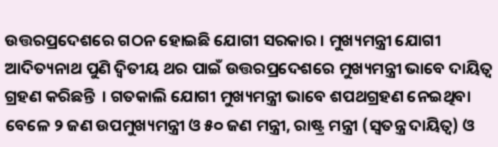ଉତ୍ତରପ୍ରଦେଶରେ ଗଠନ ହୋଇଛି ଯୋଗୀ ସରକାର । ମୁଖ୍ୟମନ୍ତ୍ରୀ ଯୋଗୀ ଆଦିତ୍ୟନାଥ ପୁଣି ଦ୍ବିତୀୟ ଥର ପାଇଁ ଉତ୍ତରପ୍ରଦେଶରେ ମୁଖ୍ୟମନ୍ତ୍ରୀ ଭାବେ ଦାୟିତ୍ବ ଗ୍ରହଣ କରିଛନ୍ତି  । ଗତକାଲି ଯୋଗୀ ମୁଖ୍ୟମନ୍ତ୍ରୀ ଭାବେ ଶପଥଗ୍ରହଣ ନେଇଥିବା ବେଳେ ୨ ଜଣ ଉପମୁଖ୍ୟମନ୍ତ୍ରୀ ଓ ୫୦ ଜଣ ମନ୍ତ୍ରୀ, ରାଷ୍ଟ୍ର ମନ୍ତ୍ରୀ (ସ୍ୱତନ୍ତ୍ର ଦାୟିତ୍ୱ) ଓ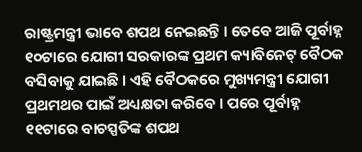ରାଷ୍ଟ୍ରମନ୍ତ୍ରୀ ଭାବେ ଶପଥ ନେଇଛନ୍ତି । ତେବେ ଆଜି ପୂର୍ବାହ୍ନ ୧୦ଟାରେ ଯୋଗୀ ସରକାରଙ୍କ ପ୍ରଥମ କ୍ୟାବିନେଟ୍ ବୈଠକ ବସିବାକୁ ଯାଇଛି । ଏହି ବୈଠକରେ ମୁଖ୍ୟମନ୍ତ୍ରୀ ଯୋଗୀ ପ୍ରଥମଥର ପାଇଁ ଅଧ୍ୟକ୍ଷତା କରିବେ । ପରେ ପୂର୍ବାହ୍ନ ୧୧ଟାରେ ବାଚସ୍ପତିଙ୍କ ଶପଥ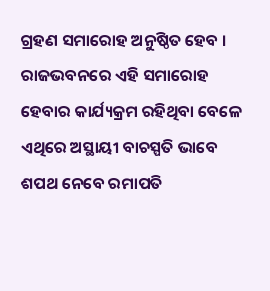ଗ୍ରହଣ ସମାରୋହ ଅନୁଷ୍ଠିତ ହେବ । ରାଜଭବନରେ ଏହି ସମାରୋହ ହେବାର କାର୍ଯ୍ୟକ୍ରମ ରହିଥିବା ବେଳେ ଏଥିରେ ଅସ୍ଥାୟୀ ବାଚସ୍ପତି ଭାବେ ଶପଥ ନେବେ ରମାପତି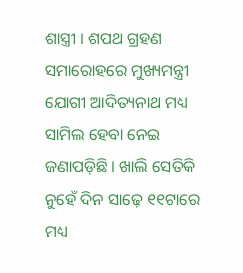ଶାସ୍ତ୍ରୀ । ଶପଥ ଗ୍ରହଣ ସମାରୋହରେ ମୁଖ୍ୟମନ୍ତ୍ରୀ ଯୋଗୀ ଆଦିତ୍ୟନାଥ ମଧ୍ୟ ସାମିଲ ହେବା ନେଇ ଜଣାପଡ଼ିଛି । ଖାଲି ସେତିକି ନୁହେଁ ଦିନ ସାଢ଼େ ୧୧ଟାରେ ମଧ୍ୟ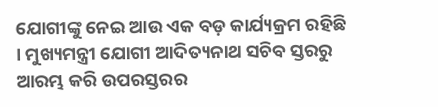ଯୋଗୀଙ୍କୁ ନେଇ ଆଉ ଏକ ବଡ଼ କାର୍ଯ୍ୟକ୍ରମ ରହିଛି । ମୁଖ୍ୟମନ୍ତ୍ରୀ ଯୋଗୀ ଆଦିତ୍ୟନାଥ ସଚିବ ସ୍ତରରୁ ଆରମ୍ଭ କରି ଉପରସ୍ତରର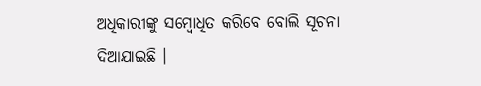ଅଧିକାରୀଙ୍କୁ ସମ୍ବୋଧିତ କରିବେ ବୋଲି ସୂଚନା ଦିଆଯାଇଛି ।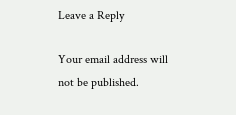Leave a Reply

Your email address will not be published.